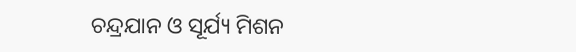ଚନ୍ଦ୍ରଯାନ ଓ ସୂର୍ଯ୍ୟ ମିଶନ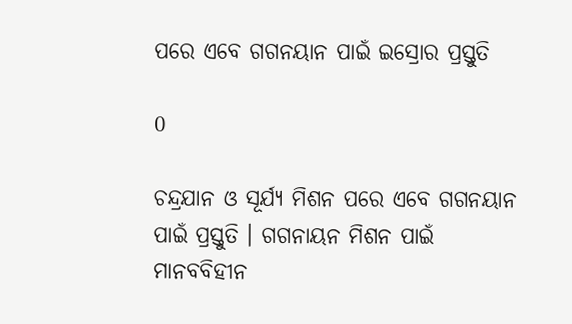ପରେ ଏବେ ଗଗନୟାନ ପାଇଁ ଇସ୍ରୋର ପ୍ରସ୍ତୁତି

0

ଚନ୍ଦ୍ରଯାନ ଓ ସୂର୍ଯ୍ୟ ମିଶନ ପରେ ଏବେ ଗଗନୟାନ ପାଇଁ ପ୍ରସ୍ତୁତି । ଗଗନାୟନ ମିଶନ ପାଇଁ ମାନବବିହୀନ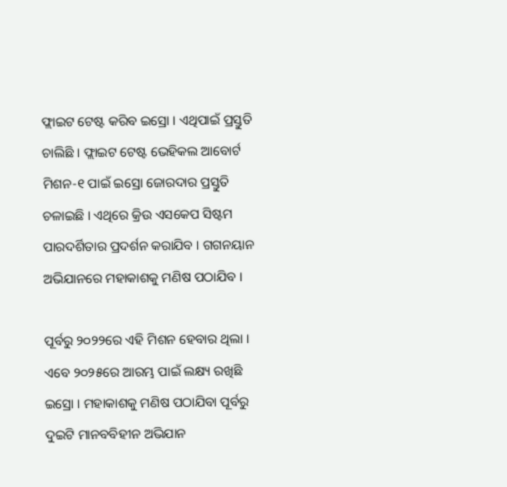ଫ୍ଲାଇଟ ଟେଷ୍ଟ କରିବ ଇସ୍ରୋ । ଏଥିପାଇଁ ପ୍ରସ୍ତୁତି ଚାଲିଛି । ଫ୍ଲାଇଟ ଟେଷ୍ଟ ଭେହିକଲ ଆବୋର୍ଟ ମିଶନ-୧ ପାଇଁ ଇସ୍ରୋ ଜୋରଦାର ପ୍ରସ୍ତୁତି ଚଳାଇଛି । ଏଥିରେ କ୍ରିଉ ଏସକେପ ସିଷ୍ଟମ ପାରଦର୍ଶିତାର ପ୍ରଦର୍ଶନ କରାଯିବ । ଗଗନୟାନ ଅଭିଯାନରେ ମହାକାଶକୁ ମଣିଷ ପଠାଯିବ ।

ପୂର୍ବରୁ ୨୦୨୨ରେ ଏହି ମିଶନ ହେବାର ଥିଲା । ଏବେ ୨୦୨୫ରେ ଆରମ୍ଭ ପାଇଁ ଲକ୍ଷ୍ୟ ରଖିଛି ଇସ୍ରୋ । ମହାକାଶକୁ ମଣିଷ ପଠାଯିବା ପୂର୍ବରୁ ଦୁଇଟି ମାନବବିହୀନ ଅଭିଯାନ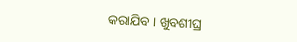କରାଯିବ । ଖୁବଶୀଘ୍ର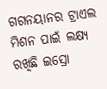ଗଗନୟାନର ଟ୍ରାଏଲ ମିଶନ ପାଇଁ ଲକ୍ଷ୍ୟ ରଖିଛି ଇସ୍ରୋ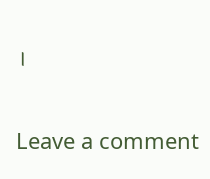।

Leave a comment